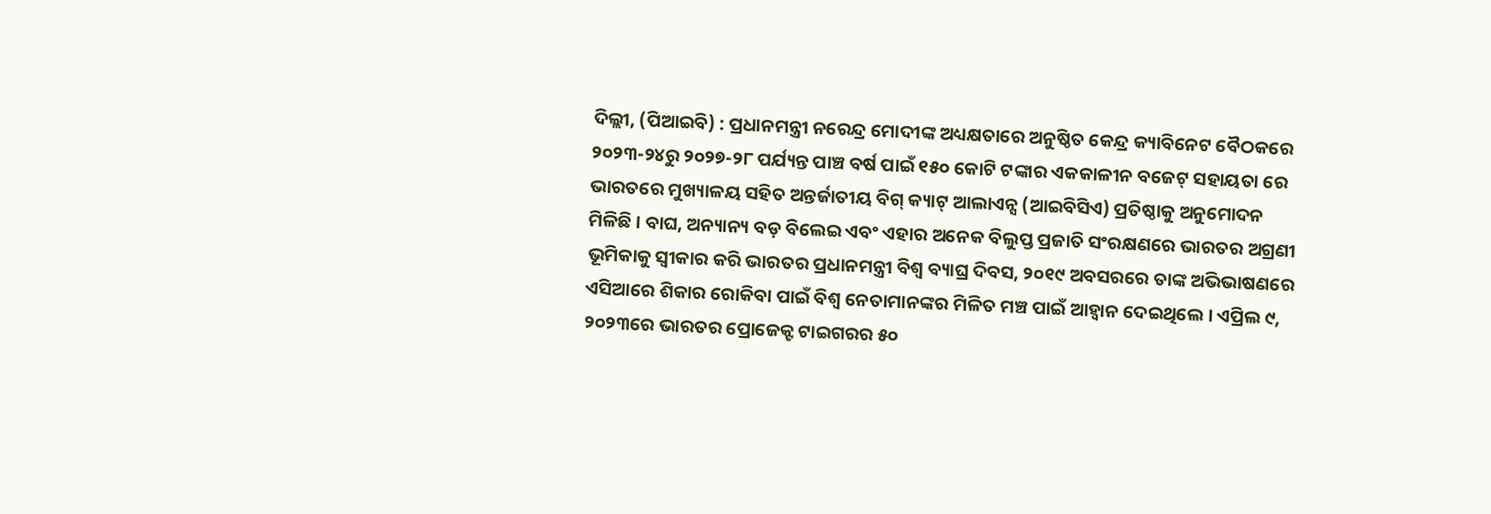ଦିଲ୍ଲୀ, (ପିଆଇବି) : ପ୍ରଧାନମନ୍ତ୍ରୀ ନରେନ୍ଦ୍ର ମୋଦୀଙ୍କ ଅଧ୍ୟକ୍ଷତାରେ ଅନୁଷ୍ଠିତ କେନ୍ଦ୍ର କ୍ୟାବିନେଟ ବୈଠକରେ ୨୦୨୩-୨୪ରୁ ୨୦୨୭-୨୮ ପର୍ଯ୍ୟନ୍ତ ପାଞ୍ଚ ବର୍ଷ ପାଇଁ ୧୫୦ କୋଟି ଟଙ୍କାର ଏକକାଳୀନ ବଜେଟ୍ ସହାୟତା ରେ ଭାରତରେ ମୁଖ୍ୟାଳୟ ସହିତ ଅନ୍ତର୍ଜାତୀୟ ବିଗ୍ କ୍ୟାଟ୍ ଆଲାଏନ୍ସ (ଆଇବିସିଏ) ପ୍ରତିଷ୍ଠାକୁ ଅନୁମୋଦନ ମିଳିଛି । ବାଘ, ଅନ୍ୟାନ୍ୟ ବଡ଼ ବିଲେଇ ଏବଂ ଏହାର ଅନେକ ବିଲୁପ୍ତ ପ୍ରଜାତି ସଂରକ୍ଷଣରେ ଭାରତର ଅଗ୍ରଣୀ ଭୂମିକାକୁ ସ୍ୱୀକାର କରି ଭାରତର ପ୍ରଧାନମନ୍ତ୍ରୀ ବିଶ୍ୱ ବ୍ୟାଘ୍ର ଦିବସ, ୨୦୧୯ ଅବସରରେ ତାଙ୍କ ଅଭିଭାଷଣରେ ଏସିଆରେ ଶିକାର ରୋକିବା ପାଇଁ ବିଶ୍ୱ ନେତାମାନଙ୍କର ମିଳିତ ମଞ୍ଚ ପାଇଁ ଆହ୍ୱାନ ଦେଇଥିଲେ । ଏପ୍ରିଲ ୯, ୨୦୨୩ରେ ଭାରତର ପ୍ରୋଜେକ୍ଟ ଟାଇଗରର ୫୦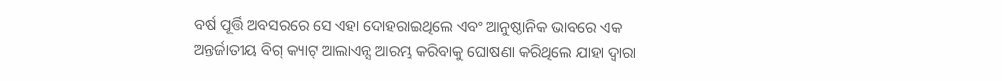ବର୍ଷ ପୂର୍ତ୍ତି ଅବସରରେ ସେ ଏହା ଦୋହରାଇଥିଲେ ଏବଂ ଆନୁଷ୍ଠାନିକ ଭାବରେ ଏକ ଅନ୍ତର୍ଜାତୀୟ ବିଗ୍ କ୍ୟାଟ୍ ଆଲାଏନ୍ସ ଆରମ୍ଭ କରିବାକୁ ଘୋଷଣା କରିଥିଲେ ଯାହା ଦ୍ୱାରା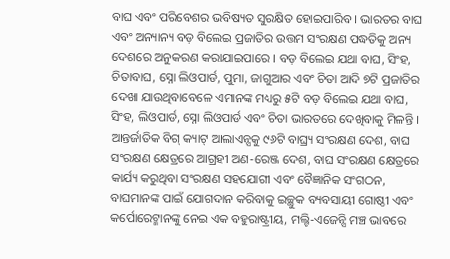ବାଘ ଏବଂ ପରିବେଶର ଭବିଷ୍ୟତ ସୁରକ୍ଷିତ ହୋଇପାରିବ । ଭାରତର ବାଘ ଏବଂ ଅନ୍ୟାନ୍ୟ ବଡ଼ ବିଲେଇ ପ୍ରଜାତିର ଉତ୍ତମ ସଂରକ୍ଷଣ ପଦ୍ଧତିକୁ ଅନ୍ୟ ଦେଶରେ ଅନୁକରଣ କରାଯାଇପାରେ । ବଡ଼ ବିଲେଇ ଯଥା ବାଘ, ସିଂହ, ଚିତାବାଘ, ସ୍ନୋ ଲିଓପାର୍ଡ, ପୁମା, ଜାଗୁଆର ଏବଂ ଚିତା ଆଦି ୭ଟି ପ୍ରଜାତିର ଦେଖା ଯାଉଥିବାବେଳେ ଏମାନଙ୍କ ମଧ୍ୟରୁ ୫ଟି ବଡ଼ ବିଲେଇ ଯଥା ବାଘ, ସିଂହ, ଲିଓପାର୍ଡ, ସ୍ନୋ ଲିଓପାର୍ଡ ଏବଂ ଚିତା ଭାରତରେ ଦେଖିବାକୁ ମିଳନ୍ତି । ଆନ୍ତର୍ଜାତିକ ବିଗ୍ କ୍ୟାଟ୍ ଆଲାଏନ୍ସକୁ ୯୬ଟି ବାଘ୍ର୍ୟ ସଂରକ୍ଷଣ ଦେଶ, ବାଘ ସଂରକ୍ଷଣ କ୍ଷେତ୍ରରେ ଆଗ୍ରହୀ ଅଣ-ରେଞ୍ଜ ଦେଶ, ବାଘ ସଂରକ୍ଷଣ କ୍ଷେତ୍ରରେ କାର୍ଯ୍ୟ କରୁଥିବା ସଂରକ୍ଷଣ ସହଯୋଗୀ ଏବଂ ବୈଜ୍ଞାନିକ ସଂଗଠନ, ବାଘମାନଙ୍କ ପାଇଁ ଯୋଗଦାନ କରିବାକୁ ଇଚ୍ଛୁକ ବ୍ୟବସାୟୀ ଗୋଷ୍ଠୀ ଏବଂ କର୍ପୋରେଟ୍ମାନଙ୍କୁ ନେଇ ଏକ ବହୁରାଷ୍ଟ୍ରୀୟ, ମଲ୍ଟି-ଏଜେନ୍ସି ମଞ୍ଚ ଭାବରେ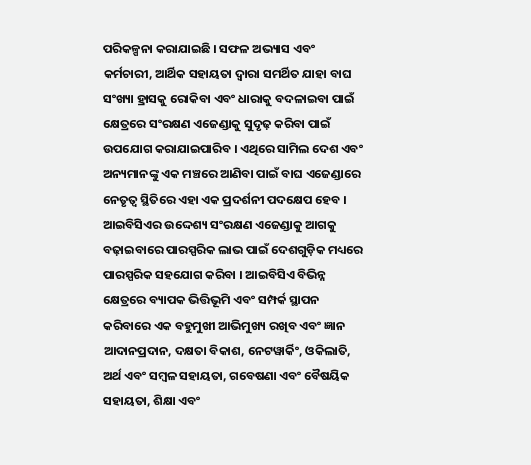ପରିକଳ୍ପନା କରାଯାଇଛି । ସଫଳ ଅଭ୍ୟାସ ଏବଂ କର୍ମଚାରୀ, ଆର୍ଥିକ ସହାୟତା ଦ୍ୱାରା ସମର୍ଥିତ ଯାହା ବାଘ ସଂଖ୍ୟା ହ୍ରାସକୁ ରୋକିବା ଏବଂ ଧାରାକୁ ବଦଳାଇବା ପାଇଁ କ୍ଷେତ୍ରରେ ସଂରକ୍ଷଣ ଏଜେଣ୍ଡାକୁ ସୁଦୃଢ଼ କରିବା ପାଇଁ ଉପଯୋଗ କରାଯାଇପାରିବ । ଏଥିରେ ସାମିଲ ଦେଶ ଏବଂ ଅନ୍ୟମାନଙ୍କୁ ଏକ ମଞ୍ଚରେ ଆଣିବା ପାଇଁ ବାଘ ଏଜେଣ୍ଡାରେ ନେତୃତ୍ୱ ସ୍ଥିତିରେ ଏହା ଏକ ପ୍ରଦର୍ଶନୀ ପଦକ୍ଷେପ ହେବ । ଆଇବିସିଏର ଉଦ୍ଦେଶ୍ୟ ସଂରକ୍ଷଣ ଏଜେଣ୍ଡାକୁ ଆଗକୁ ବଢ଼ାଇବାରେ ପାରସ୍ପରିକ ଲାଭ ପାଇଁ ଦେଶଗୁଡ଼ିକ ମଧ୍ୟରେ ପାରସ୍ପରିକ ସହଯୋଗ କରିବା । ଆଇବିସିଏ ବିଭିନ୍ନ କ୍ଷେତ୍ରରେ ବ୍ୟାପକ ଭିତ୍ତିଭୂମି ଏବଂ ସମ୍ପର୍କ ସ୍ଥାପନ କରିବାରେ ଏକ ବହୁମୁଖୀ ଆଭିମୁଖ୍ୟ ରଖିବ ଏବଂ ଜ୍ଞାନ ଆଦାନପ୍ରଦାନ, ଦକ୍ଷତା ବିକାଶ, ନେଟୱାର୍କିଂ, ଓକିଲାତି, ଅର୍ଥ ଏବଂ ସମ୍ବଳ ସହାୟତା, ଗବେଷଣା ଏବଂ ବୈଷୟିକ ସହାୟତା, ଶିକ୍ଷା ଏବଂ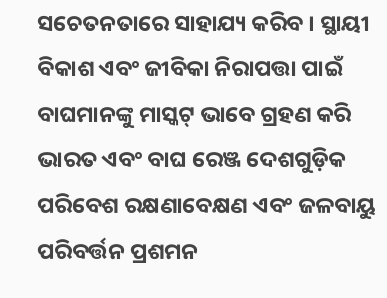ସଚେତନତାରେ ସାହାଯ୍ୟ କରିବ । ସ୍ଥାୟୀ ବିକାଶ ଏବଂ ଜୀବିକା ନିରାପତ୍ତା ପାଇଁ ବାଘମାନଙ୍କୁ ମାସ୍କଟ୍ ଭାବେ ଗ୍ରହଣ କରି ଭାରତ ଏବଂ ବାଘ ରେଞ୍ଜ ଦେଶଗୁଡ଼ିକ ପରିବେଶ ରକ୍ଷଣାବେକ୍ଷଣ ଏବଂ ଜଳବାୟୁ ପରିବର୍ତ୍ତନ ପ୍ରଶମନ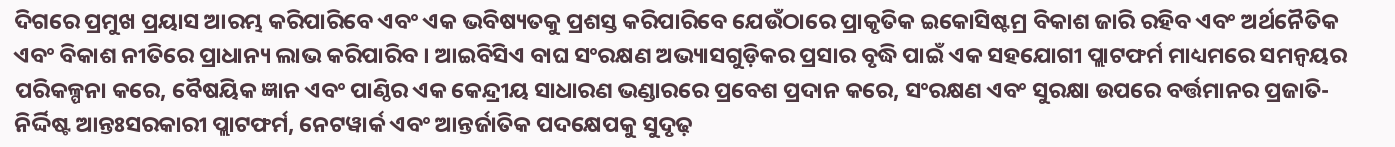ଦିଗରେ ପ୍ରମୁଖ ପ୍ରୟାସ ଆରମ୍ଭ କରିପାରିବେ ଏବଂ ଏକ ଭବିଷ୍ୟତକୁ ପ୍ରଶସ୍ତ କରିପାରିବେ ଯେଉଁଠାରେ ପ୍ରାକୃତିକ ଇକୋସିଷ୍ଟମ୍ର ବିକାଶ ଜାରି ରହିବ ଏବଂ ଅର୍ଥନୈତିକ ଏବଂ ବିକାଶ ନୀତିରେ ପ୍ରାଧାନ୍ୟ ଲାଭ କରିପାରିବ । ଆଇବିସିଏ ବାଘ ସଂରକ୍ଷଣ ଅଭ୍ୟାସଗୁଡ଼ିକର ପ୍ରସାର ବୃଦ୍ଧି ପାଇଁ ଏକ ସହଯୋଗୀ ପ୍ଲାଟଫର୍ମ ମାଧ୍ୟମରେ ସମନ୍ୱୟର ପରିକଳ୍ପନା କରେ, ବୈଷୟିକ ଜ୍ଞାନ ଏବଂ ପାଣ୍ଠିର ଏକ କେନ୍ଦ୍ରୀୟ ସାଧାରଣ ଭଣ୍ଡାରରେ ପ୍ରବେଶ ପ୍ରଦାନ କରେ, ସଂରକ୍ଷଣ ଏବଂ ସୁରକ୍ଷା ଉପରେ ବର୍ତ୍ତମାନର ପ୍ରଜାତି-ନିର୍ଦ୍ଦିଷ୍ଟ ଆନ୍ତଃସରକାରୀ ପ୍ଲାଟଫର୍ମ, ନେଟୱାର୍କ ଏବଂ ଆନ୍ତର୍ଜାତିକ ପଦକ୍ଷେପକୁ ସୁଦୃଢ଼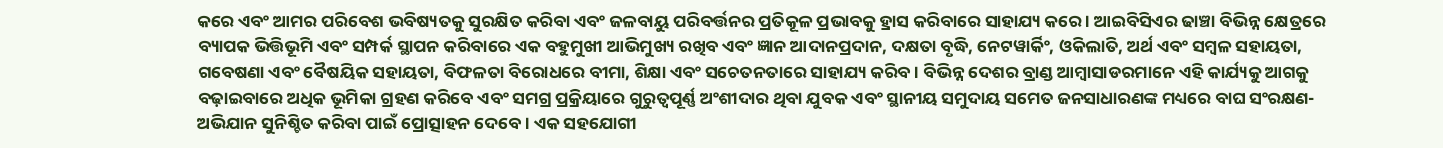କରେ ଏବଂ ଆମର ପରିବେଶ ଭବିଷ୍ୟତକୁ ସୁରକ୍ଷିତ କରିବା ଏବଂ ଜଳବାୟୁ ପରିବର୍ତ୍ତନର ପ୍ରତିକୂଳ ପ୍ରଭାବକୁ ହ୍ରାସ କରିବାରେ ସାହାଯ୍ୟ କରେ । ଆଇବିସିଏର ଢାଞ୍ଚା ବିଭିନ୍ନ କ୍ଷେତ୍ରରେ ବ୍ୟାପକ ଭିତ୍ତିଭୂମି ଏବଂ ସମ୍ପର୍କ ସ୍ଥାପନ କରିବାରେ ଏକ ବହୁମୁଖୀ ଆଭିମୁଖ୍ୟ ରଖିବ ଏବଂ ଜ୍ଞାନ ଆଦାନପ୍ରଦାନ, ଦକ୍ଷତା ବୃଦ୍ଧି, ନେଟୱାର୍କିଂ, ଓକିଲାତି, ଅର୍ଥ ଏବଂ ସମ୍ବଳ ସହାୟତା, ଗବେଷଣା ଏବଂ ବୈଷୟିକ ସହାୟତା, ବିଫଳତା ବିରୋଧରେ ବୀମା, ଶିକ୍ଷା ଏବଂ ସଚେତନତାରେ ସାହାଯ୍ୟ କରିବ । ବିଭିନ୍ନ ଦେଶର ବ୍ରାଣ୍ଡ ଆମ୍ବାସାଡରମାନେ ଏହି କାର୍ଯ୍ୟକୁ ଆଗକୁ ବଢ଼ାଇବାରେ ଅଧିକ ଭୂମିକା ଗ୍ରହଣ କରିବେ ଏବଂ ସମଗ୍ର ପ୍ରକ୍ରିୟାରେ ଗୁରୁତ୍ୱପୂର୍ଣ୍ଣ ଅଂଶୀଦାର ଥିବା ଯୁବକ ଏବଂ ସ୍ଥାନୀୟ ସମୁଦାୟ ସମେତ ଜନସାଧାରଣଙ୍କ ମଧ୍ୟରେ ବାଘ ସଂରକ୍ଷଣ-ଅଭିଯାନ ସୁନିଶ୍ଚିତ କରିବା ପାଇଁ ପ୍ରୋତ୍ସାହନ ଦେବେ । ଏକ ସହଯୋଗୀ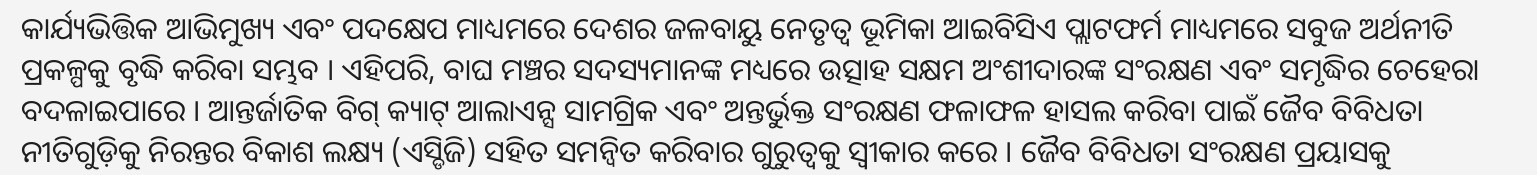କାର୍ଯ୍ୟଭିତ୍ତିକ ଆଭିମୁଖ୍ୟ ଏବଂ ପଦକ୍ଷେପ ମାଧ୍ୟମରେ ଦେଶର ଜଳବାୟୁ ନେତୃତ୍ୱ ଭୂମିକା ଆଇବିସିଏ ପ୍ଲାଟଫର୍ମ ମାଧ୍ୟମରେ ସବୁଜ ଅର୍ଥନୀତି ପ୍ରକଳ୍ପକୁ ବୃଦ୍ଧି କରିବା ସମ୍ଭବ । ଏହିପରି, ବାଘ ମଞ୍ଚର ସଦସ୍ୟମାନଙ୍କ ମଧ୍ୟରେ ଉତ୍ସାହ ସକ୍ଷମ ଅଂଶୀଦାରଙ୍କ ସଂରକ୍ଷଣ ଏବଂ ସମୃଦ୍ଧିର ଚେହେରା ବଦଳାଇପାରେ । ଆନ୍ତର୍ଜାତିକ ବିଗ୍ କ୍ୟାଟ୍ ଆଲାଏନ୍ସ ସାମଗ୍ରିକ ଏବଂ ଅନ୍ତର୍ଭୁକ୍ତ ସଂରକ୍ଷଣ ଫଳାଫଳ ହାସଲ କରିବା ପାଇଁ ଜୈବ ବିବିଧତା ନୀତିଗୁଡ଼ିକୁ ନିରନ୍ତର ବିକାଶ ଲକ୍ଷ୍ୟ (ଏସ୍ଡିଜି) ସହିତ ସମନ୍ୱିତ କରିବାର ଗୁରୁତ୍ୱକୁ ସ୍ୱୀକାର କରେ । ଜୈବ ବିବିଧତା ସଂରକ୍ଷଣ ପ୍ରୟାସକୁ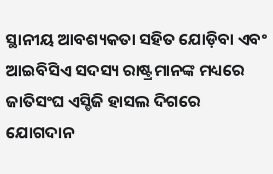ସ୍ଥାନୀୟ ଆବଶ୍ୟକତା ସହିତ ଯୋଡ଼ିବା ଏବଂ ଆଇବିସିଏ ସଦସ୍ୟ ରାଷ୍ଟ୍ରମାନଙ୍କ ମଧ୍ୟରେ ଜାତିସଂଘ ଏସ୍ଡିଜି ହାସଲ ଦିଗରେ ଯୋଗଦାନ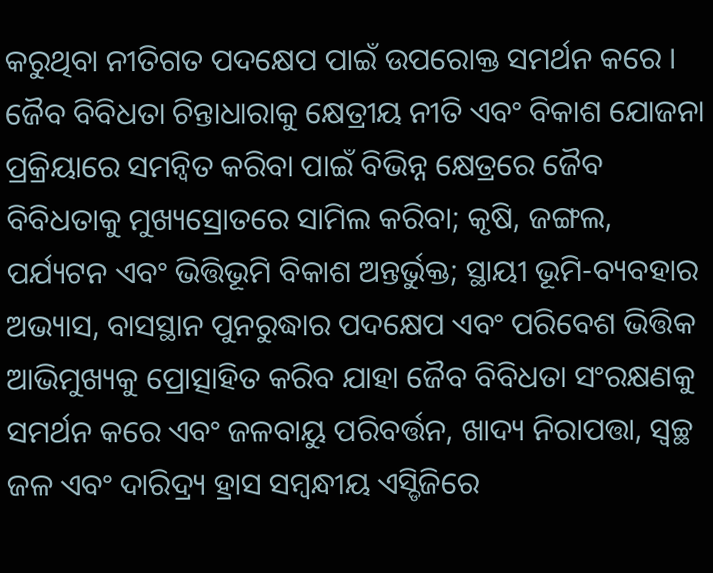କରୁଥିବା ନୀତିଗତ ପଦକ୍ଷେପ ପାଇଁ ଉପରୋକ୍ତ ସମର୍ଥନ କରେ । ଜୈବ ବିବିଧତା ଚିନ୍ତାଧାରାକୁ କ୍ଷେତ୍ରୀୟ ନୀତି ଏବଂ ବିକାଶ ଯୋଜନା ପ୍ରକ୍ରିୟାରେ ସମନ୍ୱିତ କରିବା ପାଇଁ ବିଭିନ୍ନ କ୍ଷେତ୍ରରେ ଜୈବ ବିବିଧତାକୁ ମୁଖ୍ୟସ୍ରୋତରେ ସାମିଲ କରିବା; କୃଷି, ଜଙ୍ଗଲ, ପର୍ଯ୍ୟଟନ ଏବଂ ଭିତ୍ତିଭୂମି ବିକାଶ ଅନ୍ତର୍ଭୁକ୍ତ; ସ୍ଥାୟୀ ଭୂମି-ବ୍ୟବହାର ଅଭ୍ୟାସ, ବାସସ୍ଥାନ ପୁନରୁଦ୍ଧାର ପଦକ୍ଷେପ ଏବଂ ପରିବେଶ ଭିତ୍ତିକ ଆଭିମୁଖ୍ୟକୁ ପ୍ରୋତ୍ସାହିତ କରିବ ଯାହା ଜୈବ ବିବିଧତା ସଂରକ୍ଷଣକୁ ସମର୍ଥନ କରେ ଏବଂ ଜଳବାୟୁ ପରିବର୍ତ୍ତନ, ଖାଦ୍ୟ ନିରାପତ୍ତା, ସ୍ୱଚ୍ଛ ଜଳ ଏବଂ ଦାରିଦ୍ର୍ୟ ହ୍ରାସ ସମ୍ବନ୍ଧୀୟ ଏସ୍ଡିଜିରେ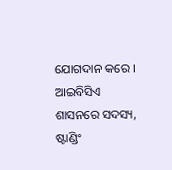ଯୋଗଦାନ କରେ । ଆଇବିସିଏ ଶାସନରେ ସଦସ୍ୟ, ଷ୍ଟାଣ୍ଡିଂ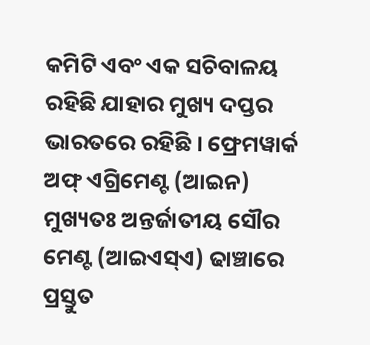କମିଟି ଏବଂ ଏକ ସଚିବାଳୟ ରହିଛି ଯାହାର ମୁଖ୍ୟ ଦପ୍ତର ଭାରତରେ ରହିଛି । ଫ୍ରେମୱାର୍କ ଅଫ୍ ଏଗ୍ରିମେଣ୍ଟ (ଆଇନ) ମୁଖ୍ୟତଃ ଅନ୍ତର୍ଜାତୀୟ ସୌର ମେଣ୍ଟ (ଆଇଏସ୍ଏ) ଢାଞ୍ଚାରେ ପ୍ରସ୍ତୁତ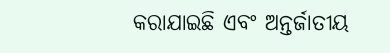କରାଯାଇଛି ଏବଂ ଅନ୍ତର୍ଜାତୀୟ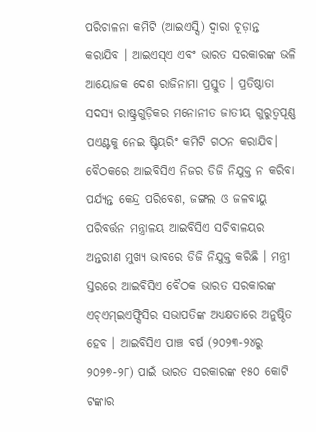ପରିଚାଳନା କମିଟି (ଆଇଏସ୍ସି) ଦ୍ୱାରା ଚୂଡ଼ାନ୍ତ କରାଯିବ । ଆଇଏସ୍ଏ ଏବଂ ଭାରତ ସରକାରଙ୍କ ଭଳି ଆୟୋଜକ ଦେଶ ରାଜିନାମା ପ୍ରସ୍ତୁତ । ପ୍ରତିଷ୍ଠାତା ସଦସ୍ୟ ରାଷ୍ଟ୍ରଗୁଡ଼ିକର ମନୋନୀତ ଜାତୀୟ ଗୁରୁତ୍ୱପୂଣ୍ଣ ପଏଣ୍ଟକୁ ନେଇ ଷ୍ଟିୟରିଂ କମିଟି ଗଠନ କରାଯିବ। ବୈଠକରେ ଆଇବିସିଏ ନିଜର ଡିଜି ନିଯୁକ୍ତ ନ କରିବା ପର୍ଯ୍ୟନ୍ତ କେନ୍ଦ୍ର ପରିବେଶ, ଜଙ୍ଗଲ ଓ ଜଳବାୟୁ ପରିବର୍ତ୍ତନ ମନ୍ତ୍ରାଳୟ ଆଇବିସିଏ ସଚିବାଳୟର ଅନ୍ତରୀଣ ମୁଖ୍ୟ ଭାବରେ ଡିଜି ନିଯୁକ୍ତ କରିଛି । ମନ୍ତ୍ରୀ ସ୍ତରରେ ଆଇବିସିଏ ବୈଠକ ଭାରତ ସରକାରଙ୍କ ଏଚ୍ଏମ୍ଇଏଫ୍ସିସିର ସଭାପତିଙ୍କ ଅଧ୍ୟକ୍ଷତାରେ ଅନୁଷ୍ଠିତ ହେବ । ଆଇବିସିଏ ପାଞ୍ଚ ବର୍ଷ (୨୦୨୩-୨୪ରୁ ୨୦୨୭-୨୮) ପାଇଁ ଭାରତ ସରକାରଙ୍କ ୧୫୦ କୋଟି ଟଙ୍କାର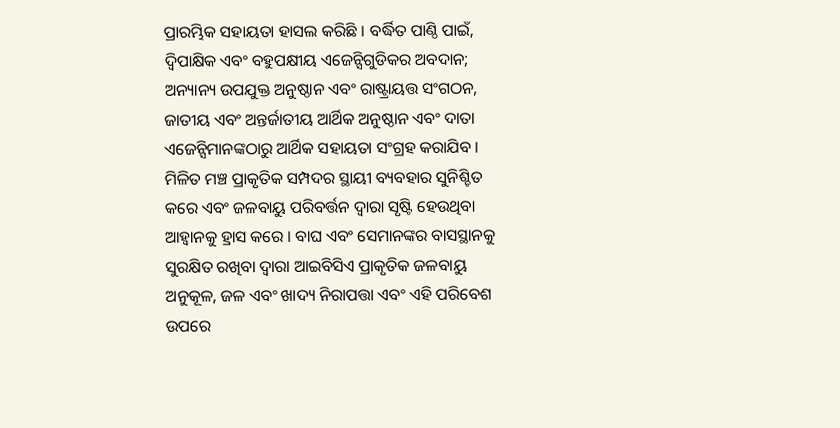ପ୍ରାରମ୍ଭିକ ସହାୟତା ହାସଲ କରିଛି । ବର୍ଦ୍ଧିତ ପାଣ୍ଠି ପାଇଁ, ଦ୍ୱିପାକ୍ଷିକ ଏବଂ ବହୁପକ୍ଷୀୟ ଏଜେନ୍ସିଗୁଡିକର ଅବଦାନ; ଅନ୍ୟାନ୍ୟ ଉପଯୁକ୍ତ ଅନୁଷ୍ଠାନ ଏବଂ ରାଷ୍ଟ୍ରାୟତ୍ତ ସଂଗଠନ, ଜାତୀୟ ଏବଂ ଅନ୍ତର୍ଜାତୀୟ ଆର୍ଥିକ ଅନୁଷ୍ଠାନ ଏବଂ ଦାତା ଏଜେନ୍ସିମାନଙ୍କଠାରୁ ଆର୍ଥିକ ସହାୟତା ସଂଗ୍ରହ କରାଯିବ । ମିଳିତ ମଞ୍ଚ ପ୍ରାକୃତିକ ସମ୍ପଦର ସ୍ଥାୟୀ ବ୍ୟବହାର ସୁନିଶ୍ଚିତ କରେ ଏବଂ ଜଳବାୟୁ ପରିବର୍ତ୍ତନ ଦ୍ୱାରା ସୃଷ୍ଟି ହେଉଥିବା ଆହ୍ୱାନକୁ ହ୍ରାସ କରେ । ବାଘ ଏବଂ ସେମାନଙ୍କର ବାସସ୍ଥାନକୁ ସୁରକ୍ଷିତ ରଖିବା ଦ୍ୱାରା ଆଇବିସିଏ ପ୍ରାକୃତିକ ଜଳବାୟୁ ଅନୁକୂଳ, ଜଳ ଏବଂ ଖାଦ୍ୟ ନିରାପତ୍ତା ଏବଂ ଏହି ପରିବେଶ ଉପରେ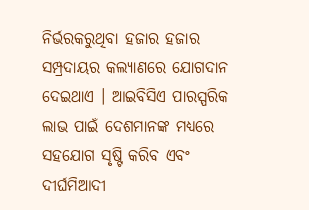ନିର୍ଭରକରୁଥିବା ହଜାର ହଜାର ସମ୍ପ୍ରଦାୟର କଲ୍ୟାଣରେ ଯୋଗଦାନ ଦେଇଥାଏ । ଆଇବିସିଏ ପାରସ୍ପରିକ ଲାଭ ପାଇଁ ଦେଶମାନଙ୍କ ମଧ୍ୟରେ ସହଯୋଗ ସୃଷ୍ଟି କରିବ ଏବଂ ଦୀର୍ଘମିଆଦୀ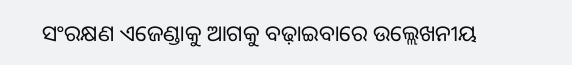ସଂରକ୍ଷଣ ଏଜେଣ୍ଡାକୁ ଆଗକୁ ବଢ଼ାଇବାରେ ଉଲ୍ଲେଖନୀୟ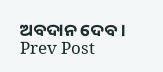ଅବଦାନ ଦେବ ।
Prev Post